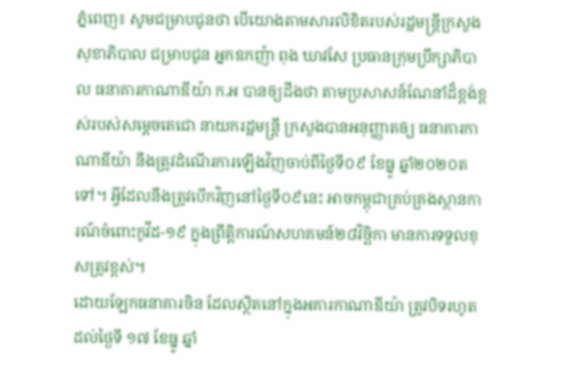ភ្នំពេញ៖ សូមជម្រាបជូនថា បើយោងតាមសារលិខិតរបស់រដ្ឋមន្ត្រីក្រសួងសុខាភិបាល ជម្រាបជូន អ្នកឧកញ៉ា ពុង ឃាវសែ ប្រធានក្រុមប្រឹក្សាភិបាល ធនាគារកាណាឌីយ៉ា ក.អ បានឲ្យដឹងថា តាមប្រសាសន៍ណែនាំដ៏ខ្ពង់ខ្ពស់របស់សម្តេចតេជោ នាយករដ្ឋមន្ត្រី ក្រសួងបានអនុញ្ញាតឲ្យ ធនាគារកាណាឌីយ៉ា នឹងត្រូវដំណើរការឡើងវិញចាប់ពីថ្ងៃទី០៩ ខែធ្នូ ឆ្នាំ២០២០តទៅ។ អ្វីដែលនឹងត្រូវបើកវិញនៅថ្ងៃទី០៩នេះ អាចកម្ពុជាគ្រប់គ្រងស្ថានការណ៍ចំពោះកូវីដ-១៩ ក្នុងព្រឹត្តិការណ៍សហគមន៍២៨វិច្ឆិកា មានការទទួលខុសត្រូវខ្ពស់។
ដោយឡែកធនាគារចិន ដែលស្ថិតនៅក្នុងអគារកាណាឌីយ៉ា ត្រូវបិទរហូតដល់ថ្ងៃទី ១៧ ខែធ្នូ ឆ្នាំ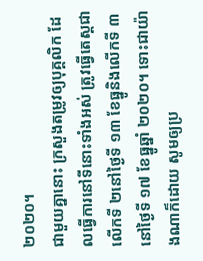២០២០។
ជាមួយគ្នានោះ ក្រសួងតម្រូវឲ្យបុគ្គលិក ដែលធ្វើការនៅទីនោះទាំងអស់ ត្រូវធ្វើតេស្តជាលើកទី ២នៅថ្ងៃទី ១៣ ខែធ្នូនិងលើកទី ៣ នៅថ្ងៃទី ១៧ ខែធ្នូឆ្នាំ ២០២០។ ទោះជាយ៉ាងណាក៏ដោយ សូមឲ្យប្រ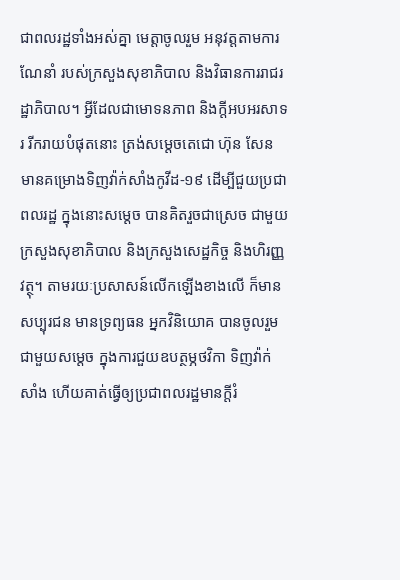ជាពលរដ្ឋទាំងអស់គ្នា មេត្តាចូលរួម អនុវត្តតាមការណែនាំ របស់ក្រសួងសុខាភិបាល និងវិធានការរាជរដ្ឋាភិបាល។ អ្វីដែលជាមោទនភាព និងក្តីអបអរសាទរ រីករាយបំផុតនោះ ត្រង់សម្ដេចតេជោ ហ៊ុន សែន មានគម្រោងទិញវ៉ាក់សាំងកូវីដ-១៩ ដើម្បីជួយប្រជាពលរដ្ឋ ក្នុងនោះសម្ដេច បានគិតរួចជាស្រេច ជាមួយក្រសួងសុខាភិបាល និងក្រសួងសេដ្ឋកិច្ច និងហិរញ្ញវត្ថុ។ តាមរយៈប្រសាសន៍លើកឡើងខាងលើ ក៏មានសប្បុរជន មានទ្រព្យធន អ្នកវិនិយោគ បានចូលរួមជាមួយសម្ដេច ក្នុងការជួយឧបត្ថម្ភថវិកា ទិញវ៉ាក់សាំង ហើយគាត់ធ្វើឲ្យប្រជាពលរដ្ឋមានក្តីរំ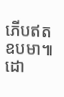ភើបឥតឧបមា៕
ដោ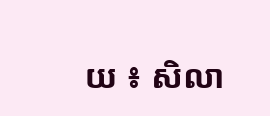យ ៖ សិលា